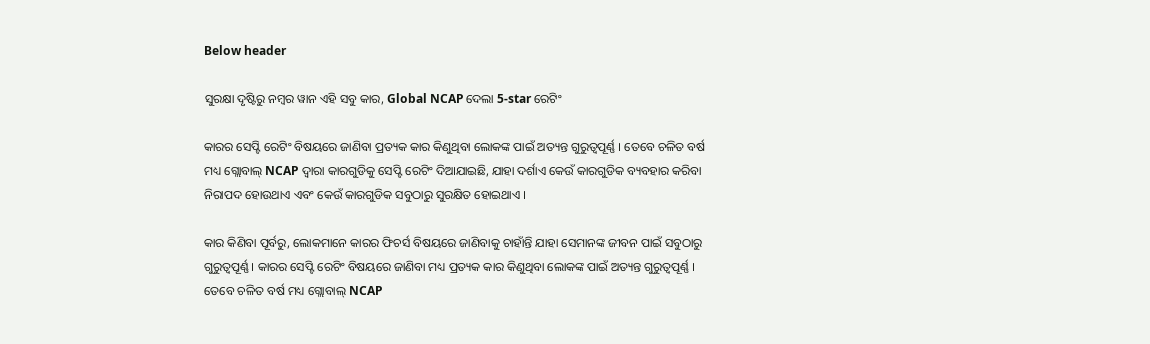Below header

ସୁରକ୍ଷା ଦୃଷ୍ଟିରୁ ନମ୍ବର ୱାନ ଏହି ସବୁ କାର, Global NCAP ଦେଲା 5-star ରେଟିଂ

କାରର ସେପ୍ଟି ରେଟିଂ ବିଷୟରେ ଜାଣିବା ପ୍ରତ୍ୟକ କାର କିଣୁଥିବା ଲୋକଙ୍କ ପାଇଁ ଅତ୍ୟନ୍ତ ଗୁରୁତ୍ୱପୂର୍ଣ୍ଣ । ତେବେ ଚଳିତ ବର୍ଷ ମଧ୍ୟ ଗ୍ଲୋବାଲ୍ NCAP ଦ୍ୱାରା କାରଗୁଡିକୁ ସେପ୍ଟି ରେଟିଂ ଦିଆଯାଇଛି, ଯାହା ଦର୍ଶାଏ କେଉଁ କାରଗୁଡିକ ବ୍ୟବହାର କରିବା ନିରାପଦ ହୋଉଥାଏ ଏବଂ କେଉଁ କାରଗୁଡିକ ସବୁଠାରୁ ସୁରକ୍ଷିତ ହୋଇଥାଏ ।

କାର କିଣିବା ପୂର୍ବରୁ, ଲୋକମାନେ କାରର ଫିଚର୍ସ ବିଷୟରେ ଜାଣିବାକୁ ଚାହାଁନ୍ତି ଯାହା ସେମାନଙ୍କ ଜୀବନ ପାଇଁ ସବୁଠାରୁ ଗୁରୁତ୍ୱପୂର୍ଣ୍ଣ । କାରର ସେପ୍ଟି ରେଟିଂ ବିଷୟରେ ଜାଣିବା ମଧ୍ୟ ପ୍ରତ୍ୟକ କାର କିଣୁଥିବା ଲୋକଙ୍କ ପାଇଁ ଅତ୍ୟନ୍ତ ଗୁରୁତ୍ୱପୂର୍ଣ୍ଣ । ତେବେ ଚଳିତ ବର୍ଷ ମଧ୍ୟ ଗ୍ଲୋବାଲ୍ NCAP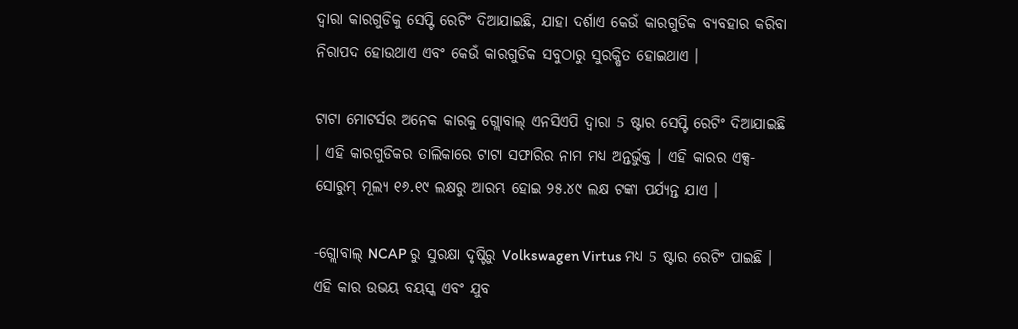ଦ୍ୱାରା କାରଗୁଡିକୁ ସେପ୍ଟି ରେଟିଂ ଦିଆଯାଇଛି, ଯାହା ଦର୍ଶାଏ କେଉଁ କାରଗୁଡିକ ବ୍ୟବହାର କରିବା ନିରାପଦ ହୋଉଥାଏ ଏବଂ କେଉଁ କାରଗୁଡିକ ସବୁଠାରୁ ସୁରକ୍ଷିତ ହୋଇଥାଏ ।

ଟାଟା ମୋଟର୍ସର ଅନେକ କାରକୁ ଗ୍ଲୋବାଲ୍ ଏନସିଏପି ଦ୍ୱାରା 5 ଷ୍ଟାର ସେପ୍ଟି ରେଟିଂ ଦିଆଯାଇଛି । ଏହି କାରଗୁଡିକର ତାଲିକାରେ ଟାଟା ସଫାରିର ନାମ ମଧ୍ୟ ଅନ୍ତର୍ଭୁକ୍ତ । ଏହି କାରର ଏକ୍ସ-ସୋରୁମ୍ ମୂଲ୍ୟ ୧୬.୧୯ ଲକ୍ଷରୁ ଆରମ୍ଭ ହୋଇ ୨୫.୪୯ ଲକ୍ଷ ଟଙ୍କା ପର୍ଯ୍ୟନ୍ତ ଯାଏ ।

-ଗ୍ଲୋବାଲ୍ NCAP ରୁ ସୁରକ୍ଷା ଦୃଷ୍ଟିରୁ Volkswagen Virtus ମଧ୍ୟ 5 ଷ୍ଟାର ରେଟିଂ ପାଇଛି । ଏହି କାର ଉଭୟ ବୟସ୍କ ଏବଂ ଯୁବ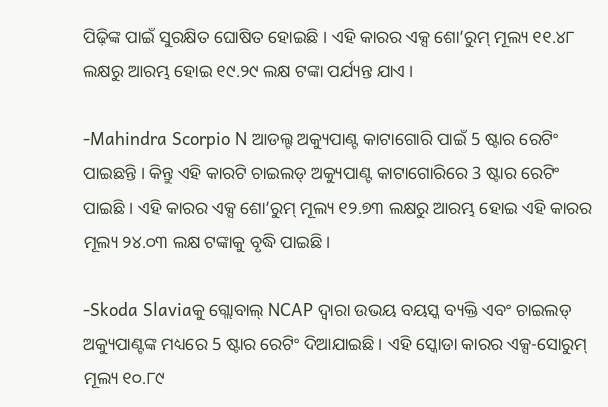ପିଢ଼ିଙ୍କ ପାଇଁ ସୁରକ୍ଷିତ ଘୋଷିତ ହୋଇଛି । ଏହି କାରର ଏକ୍ସ ଶୋ’ରୁମ୍ ମୂଲ୍ୟ ୧୧.୪୮ ଲକ୍ଷରୁ ଆରମ୍ଭ ହୋଇ ୧୯.୨୯ ଲକ୍ଷ ଟଙ୍କା ପର୍ଯ୍ୟନ୍ତ ଯାଏ ।

-Mahindra Scorpio N ଆଡଲ୍ଟ ଅକ୍ୟୁପାଣ୍ଟ କାଟାଗୋରି ପାଇଁ 5 ଷ୍ଟାର ରେଟିଂ ପାଇଛନ୍ତି । କିନ୍ତୁ ଏହି କାରଟି ଚାଇଲଡ୍ ଅକ୍ୟୁପାଣ୍ଟ କାଟାଗୋରିରେ 3 ଷ୍ଟାର ରେଟିଂ ପାଇଛି । ଏହି କାରର ଏକ୍ସ ଶୋ’ରୁମ୍ ମୂଲ୍ୟ ୧୨.୭୩ ଲକ୍ଷରୁ ଆରମ୍ଭ ହୋଇ ଏହି କାରର ମୂଲ୍ୟ ୨୪.୦୩ ଲକ୍ଷ ଟଙ୍କାକୁ ବୃଦ୍ଧି ପାଇଛି ।

-Skoda Slaviaକୁ ଗ୍ଲୋବାଲ୍ NCAP ଦ୍ୱାରା ଉଭୟ ବୟସ୍କ ବ୍ୟକ୍ତି ଏବଂ ଚାଇଲଡ୍ ଅକ୍ୟୁପାଣ୍ଟଙ୍କ ମଧ୍ୟରେ 5 ଷ୍ଟାର ରେଟିଂ ଦିଆଯାଇଛି । ଏହି ସ୍କୋଡା କାରର ଏକ୍ସ-ସୋରୁମ୍ ମୂଲ୍ୟ ୧୦.୮୯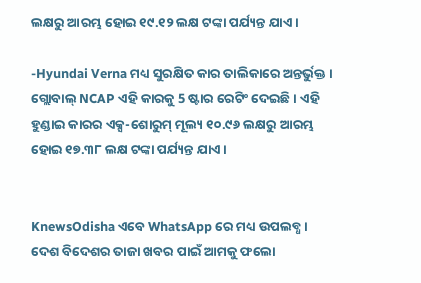ଲକ୍ଷରୁ ଆରମ୍ଭ ହୋଇ ୧୯.୧୨ ଲକ୍ଷ ଟଙ୍କା ପର୍ଯ୍ୟନ୍ତ ଯାଏ ।

-Hyundai Verna ମଧ୍ୟ ସୁରକ୍ଷିତ କାର ତାଲିକାରେ ଅନ୍ତର୍ଭୁକ୍ତ । ଗ୍ଲୋବାଲ୍ NCAP ଏହି କାରକୁ 5 ଷ୍ଟାର ରେଟିଂ ଦେଇଛି । ଏହି ହୁଣ୍ଡାଇ କାରର ଏକ୍ସ-ଶୋରୁମ୍ ମୂଲ୍ୟ ୧୦.୯୬ ଲକ୍ଷରୁ ଆରମ୍ଭ ହୋଇ ୧୭.୩୮ ଲକ୍ଷ ଟଙ୍କା ପର୍ଯ୍ୟନ୍ତ ଯାଏ ।


KnewsOdisha ଏବେ WhatsApp ରେ ମଧ୍ୟ ଉପଲବ୍ଧ । ଦେଶ ବିଦେଶର ତାଜା ଖବର ପାଇଁ ଆମକୁ ଫଲୋ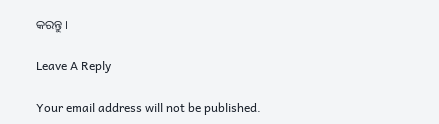କରନ୍ତୁ ।

Leave A Reply

Your email address will not be published.